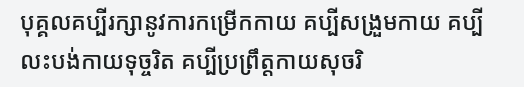បុគ្គលគប្បីរក្សានូវការកម្រើកកាយ គប្បីសង្រួមកាយ គប្បីលះបង់កាយទុច្ចរិត គប្បីប្រព្រឹត្តកាយសុចរិ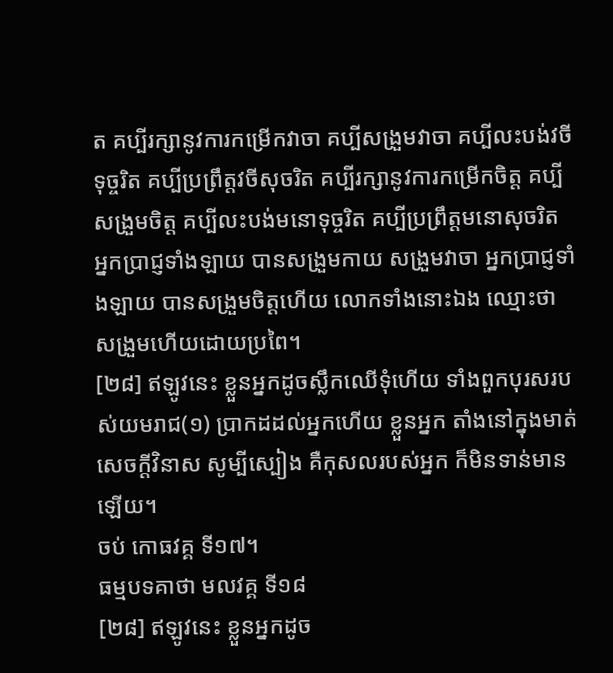ត គប្បីរក្សានូវការកម្រើកវាចា គប្បីសង្រួមវាចា គប្បីលះបង់វចីទុច្ចរិត គប្បីប្រព្រឹត្តវចីសុចរិត គប្បីរក្សានូវការកម្រើកចិត្ត គប្បីសង្រួមចិត្ត គប្បីលះបង់មនោទុច្ចរិត គប្បីប្រព្រឹត្តមនោសុចរិត អ្នកប្រាជ្ញទាំងឡាយ បានសង្រួមកាយ សង្រួមវាចា អ្នកប្រាជ្ញទាំងឡាយ បានសង្រួមចិត្តហើយ លោកទាំងនោះឯង ឈ្មោះថា សង្រួមហើយដោយប្រពៃ។
[២៨] ឥឡូវនេះ ខ្លួនអ្នកដូចស្លឹកឈើទុំហើយ ទាំងពួកបុរសរបស់យមរាជ(១) ប្រាកដដល់អ្នកហើយ ខ្លួនអ្នក តាំងនៅក្នុងមាត់សេចក្តីវិនាស សូម្បីស្បៀង គឺកុសលរបស់អ្នក ក៏មិនទាន់មានឡើយ។
ចប់ កោធវគ្គ ទី១៧។
ធម្មបទគាថា មលវគ្គ ទី១៨
[២៨] ឥឡូវនេះ ខ្លួនអ្នកដូច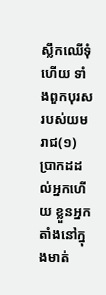ស្លឹកឈើទុំហើយ ទាំងពួកបុរសរបស់យមរាជ(១) ប្រាកដដល់អ្នកហើយ ខ្លួនអ្នក តាំងនៅក្នុងមាត់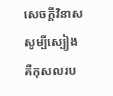សេចក្តីវិនាស សូម្បីស្បៀង គឺកុសលរប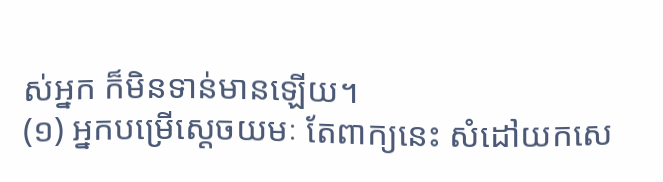ស់អ្នក ក៏មិនទាន់មានឡើយ។
(១) អ្នកបម្រើស្តេចយមៈ តែពាក្យនេះ សំដៅយកសេ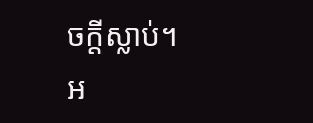ចក្តីស្លាប់។ អ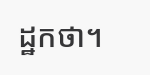ដ្ឋកថា។